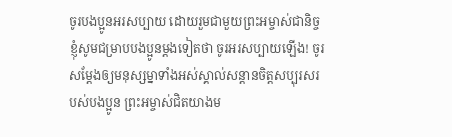ចូរបងប្អូនអរសប្បាយ ដោយរួមជាមួយព្រះអម្ចាស់ជានិច្ច ខ្ញុំសូមជម្រាបបងប្អូនម្ដងទៀតថា ចូរអរសប្បាយឡើង! ចូរសម្តែងឲ្យមនុស្សម្នាទាំងអស់ស្គាល់សន្ដានចិត្តសប្បុរសរបស់បងប្អូន ព្រះអម្ចាស់ជិតយាងម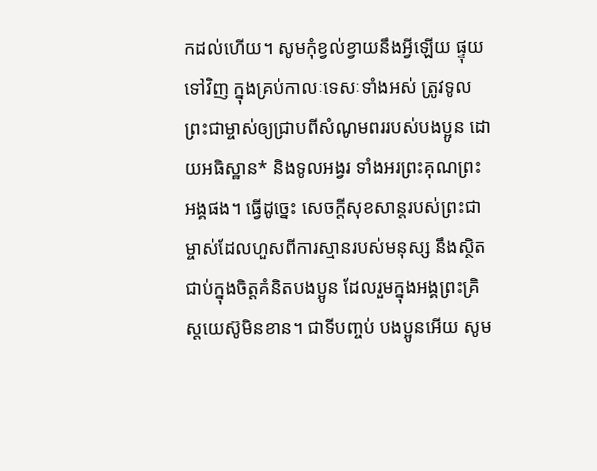កដល់ហើយ។ សូមកុំខ្វល់ខ្វាយនឹងអ្វីឡើយ ផ្ទុយទៅវិញ ក្នុងគ្រប់កាលៈទេសៈទាំងអស់ ត្រូវទូលព្រះជាម្ចាស់ឲ្យជ្រាបពីសំណូមពររបស់បងប្អូន ដោយអធិស្ឋាន* និងទូលអង្វរ ទាំងអរព្រះគុណព្រះអង្គផង។ ធ្វើដូច្នេះ សេចក្ដីសុខសាន្តរបស់ព្រះជាម្ចាស់ដែលហួសពីការស្មានរបស់មនុស្ស នឹងស្ថិតជាប់ក្នុងចិត្តគំនិតបងប្អូន ដែលរួមក្នុងអង្គព្រះគ្រិស្តយេស៊ូមិនខាន។ ជាទីបញ្ចប់ បងប្អូនអើយ សូម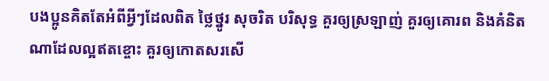បងប្អូនគិតតែអំពីអ្វីៗដែលពិត ថ្លៃថ្នូរ សុចរិត បរិសុទ្ធ គួរឲ្យស្រឡាញ់ គួរឲ្យគោរព និងគំនិតណាដែលល្អឥតខ្ចោះ គួរឲ្យកោតសរសើ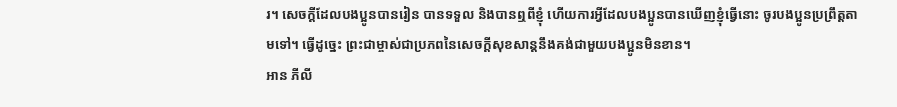រ។ សេចក្ដីដែលបងប្អូនបានរៀន បានទទួល និងបានឮពីខ្ញុំ ហើយការអ្វីដែលបងប្អូនបានឃើញខ្ញុំធ្វើនោះ ចូរបងប្អូនប្រព្រឹត្តតាមទៅ។ ធ្វើដូច្នេះ ព្រះជាម្ចាស់ជាប្រភពនៃសេចក្ដីសុខសាន្តនឹងគង់ជាមួយបងប្អូនមិនខាន។
អាន ភីលី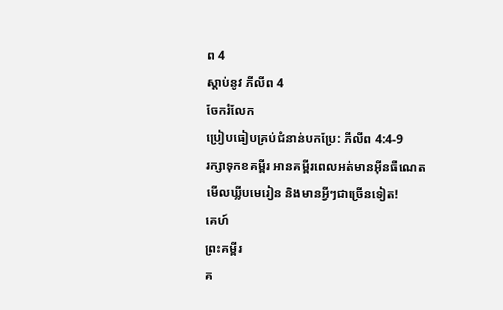ព 4
ស្ដាប់នូវ ភីលីព 4
ចែករំលែក
ប្រៀបធៀបគ្រប់ជំនាន់បកប្រែ: ភីលីព 4:4-9
រក្សាទុកខគម្ពីរ អានគម្ពីរពេលអត់មានអ៊ីនធឺណេត មើលឃ្លីបមេរៀន និងមានអ្វីៗជាច្រើនទៀត!
គេហ៍
ព្រះគម្ពីរ
គ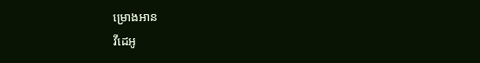ម្រោងអាន
វីដេអូ